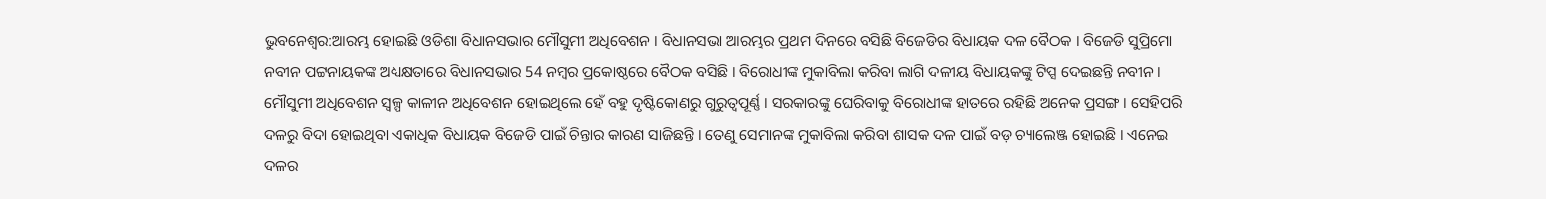ଭୁବନେଶ୍ବର:ଆରମ୍ଭ ହୋଇଛି ଓଡିଶା ବିଧାନସଭାର ମୌସୁମୀ ଅଧିବେଶନ । ବିଧାନସଭା ଆରମ୍ଭର ପ୍ରଥମ ଦିନରେ ବସିଛି ବିଜେଡିର ବିଧାୟକ ଦଳ ବୈଠକ । ବିଜେଡି ସୁପ୍ରିମୋ ନବୀନ ପଟ୍ଟନାୟକଙ୍କ ଅଧ୍ୟକ୍ଷତାରେ ବିଧାନସଭାର 54 ନମ୍ବର ପ୍ରକୋଷ୍ଠରେ ବୈଠକ ବସିଛି । ବିରୋଧୀଙ୍କ ମୁକାବିଲା କରିବା ଲାଗି ଦଳୀୟ ବିଧାୟକଙ୍କୁ ଟିପ୍ସ ଦେଇଛନ୍ତି ନବୀନ । ମୌସୁମୀ ଅଧିବେଶନ ସ୍ବଳ୍ପ କାଳୀନ ଅଧିବେଶନ ହୋଇଥିଲେ ହେଁ ବହୁ ଦୃଷ୍ଟିକୋଣରୁ ଗୁରୁତ୍ବପୂର୍ଣ୍ଣ । ସରକାରଙ୍କୁ ଘେରିବାକୁ ବିରୋଧୀଙ୍କ ହାତରେ ରହିଛି ଅନେକ ପ୍ରସଙ୍ଗ । ସେହିପରି ଦଳରୁ ବିଦା ହୋଇଥିବା ଏକାଧିକ ବିଧାୟକ ବିଜେଡି ପାଇଁ ଚିନ୍ତାର କାରଣ ସାଜିଛନ୍ତି । ତେଣୁ ସେମାନଙ୍କ ମୁକାବିଲା କରିବା ଶାସକ ଦଳ ପାଇଁ ବଡ଼ ଚ୍ୟାଲେଞ୍ଜ ହୋଇଛି । ଏନେଇ ଦଳର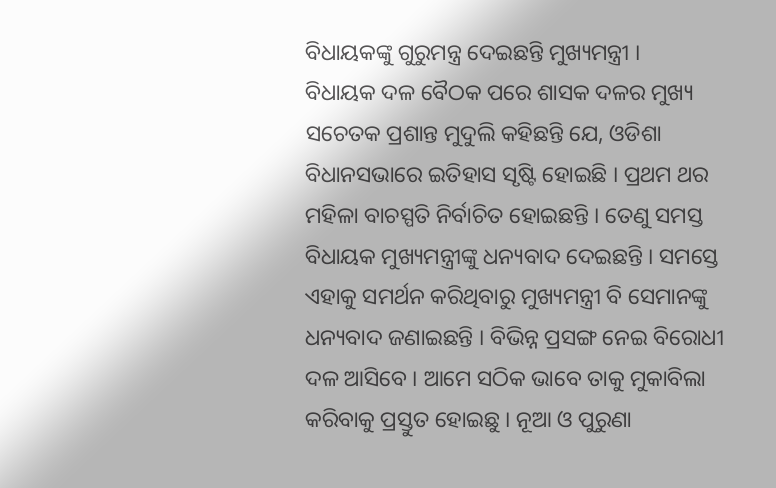ବିଧାୟକଙ୍କୁ ଗୁରୁମନ୍ତ୍ର ଦେଇଛନ୍ତି ମୁଖ୍ୟମନ୍ତ୍ରୀ ।
ବିଧାୟକ ଦଳ ବୈଠକ ପରେ ଶାସକ ଦଳର ମୁଖ୍ୟ ସଚେତକ ପ୍ରଶାନ୍ତ ମୁଦୁଲି କହିଛନ୍ତି ଯେ, ଓଡିଶା ବିଧାନସଭାରେ ଇତିହାସ ସୃଷ୍ଟି ହୋଇଛି । ପ୍ରଥମ ଥର ମହିଳା ବାଚସ୍ପତି ନିର୍ବାଚିତ ହୋଇଛନ୍ତି । ତେଣୁ ସମସ୍ତ ବିଧାୟକ ମୁଖ୍ୟମନ୍ତ୍ରୀଙ୍କୁ ଧନ୍ୟବାଦ ଦେଇଛନ୍ତି । ସମସ୍ତେ ଏହାକୁ ସମର୍ଥନ କରିଥିବାରୁ ମୁଖ୍ୟମନ୍ତ୍ରୀ ବି ସେମାନଙ୍କୁ ଧନ୍ୟବାଦ ଜଣାଇଛନ୍ତି । ବିଭିନ୍ନ ପ୍ରସଙ୍ଗ ନେଇ ବିରୋଧୀ ଦଳ ଆସିବେ । ଆମେ ସଠିକ ଭାବେ ତାକୁ ମୁକାବିଲା କରିବାକୁ ପ୍ରସ୍ତୁତ ହୋଇଛୁ । ନୂଆ ଓ ପୁରୁଣା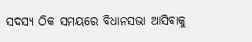ସଦସ୍ୟ ଠିକ ସମୟରେ ବିଧାନସଭା ଆସିବାକୁ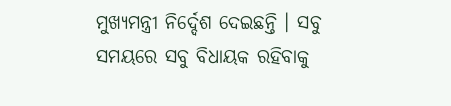ମୁଖ୍ୟମନ୍ତ୍ରୀ ନିର୍ଦ୍ଦେଶ ଦେଇଛନ୍ତି । ସବୁ ସମୟରେ ସବୁ ବିଧାୟକ ରହିବାକୁ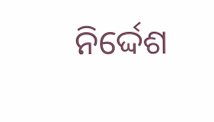ନିର୍ଦ୍ଦେଶ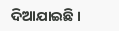ଦିଆଯାଇଛି ।